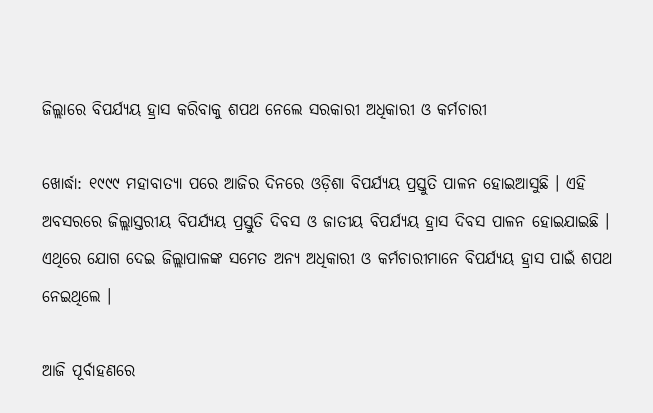ଜିଲ୍ଲାରେ ବିପର୍ଯ୍ୟୟ ହ୍ରାସ କରିବାକୁ ଶପଥ ନେଲେ ସରକାରୀ ଅଧିକାରୀ ଓ କର୍ମଚାରୀ

ଖୋର୍ଦ୍ଧା: ୧୯୯୯ ମହାବାତ୍ୟା ପରେ ଆଜିର ଦିନରେ ଓଡ଼ିଶା ବିପର୍ଯ୍ୟୟ ପ୍ରସ୍ତୁତି ପାଳନ ହୋଇଆସୁଛି । ଏହି ଅବସରରେ ଜିଲ୍ଲାସ୍ତରୀୟ ବିପର୍ଯ୍ୟୟ ପ୍ରସ୍ତୁତି ଦିବସ ଓ ଜାତୀୟ ବିପର୍ଯ୍ୟୟ ହ୍ରାସ ଦିବସ ପାଳନ ହୋଇଯାଇଛି । ଏଥିରେ ଯୋଗ ଦେଇ ଜିଲ୍ଲାପାଳଙ୍କ ସମେତ ଅନ୍ୟ ଅଧିକାରୀ ଓ କର୍ମଚାରୀମାନେ ବିପର୍ଯ୍ୟୟ ହ୍ରାସ ପାଇଁ ଶପଥ ନେଇଥିଲେ ।

ଆଜି ପୂର୍ବାହଣରେ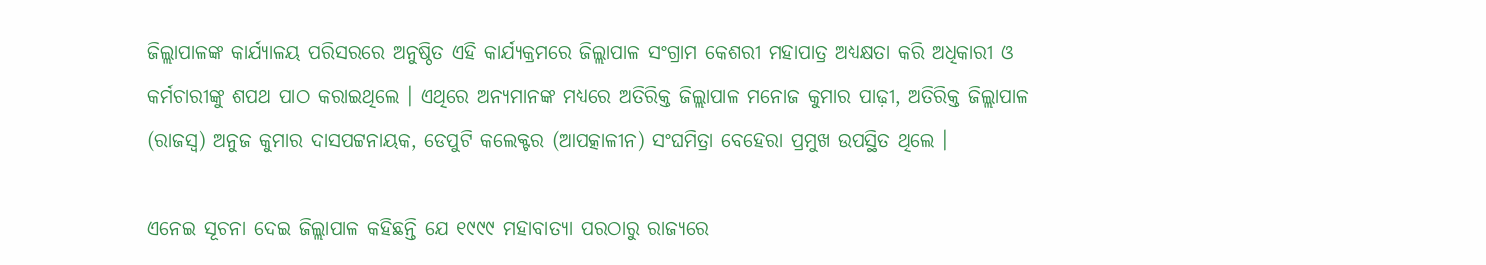ଜିଲ୍ଲାପାଳଙ୍କ କାର୍ଯ୍ୟାଳୟ ପରିସରରେ ଅନୁଷ୍ଠିତ ଏହି କାର୍ଯ୍ୟକ୍ରମରେ ଜିଲ୍ଲାପାଳ ସଂଗ୍ରାମ କେଶରୀ ମହାପାତ୍ର ଅଧ୍ୟକ୍ଷତା କରି ଅଧିକାରୀ ଓ କର୍ମଚାରୀଙ୍କୁ ଶପଥ ପାଠ କରାଇଥିଲେ । ଏଥିରେ ଅନ୍ୟମାନଙ୍କ ମଧ୍ୟରେ ଅତିରିକ୍ତ ଜିଲ୍ଲାପାଳ ମନୋଜ କୁମାର ପାଢ଼ୀ, ଅତିରିକ୍ତ ଜିଲ୍ଲାପାଳ (ରାଜସ୍ୱ) ଅନୁଜ କୁମାର ଦାସପଟ୍ଟନାୟକ, ଡେପୁଟି କଲେକ୍ଟର (ଆପତ୍କାଳୀନ) ସଂଘମିତ୍ରା ବେହେରା ପ୍ରମୁଖ ଉପସ୍ଥିତ ଥିଲେ ।

ଏନେଇ ସୂଚନା ଦେଇ ଜିଲ୍ଲାପାଳ କହିଛନ୍ତି ଯେ ୧୯୯୯ ମହାବାତ୍ୟା ପରଠାରୁ ରାଜ୍ୟରେ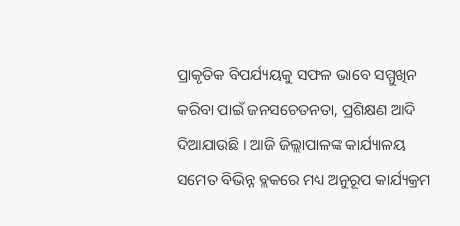ପ୍ରାକୃତିକ ବିପର୍ଯ୍ୟୟକୁ ସଫଳ ଭାବେ ସମ୍ମୁଖିନ କରିବା ପାଇଁ ଜନସଚେତନତା, ପ୍ରଶିକ୍ଷଣ ଆଦି ଦିଆଯାଉଛି । ଆଜି ଜିଲ୍ଲାପାଳଙ୍କ କାର୍ଯ୍ୟାଳୟ ସମେତ ବିଭିନ୍ନ ବ୍ଲକରେ ମଧ୍ୟ ଅନୁରୂପ କାର୍ଯ୍ୟକ୍ରମ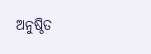ଅନୁଷ୍ଠିତ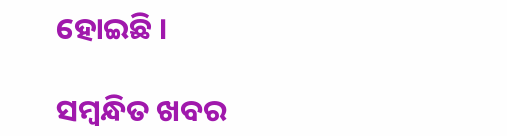ହୋଇଛି ।

ସମ୍ବନ୍ଧିତ ଖବର